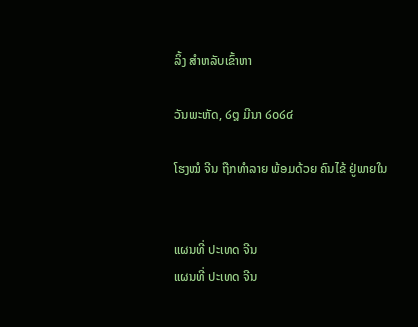ລິ້ງ ສຳຫລັບເຂົ້າຫາ

ວັນພະຫັດ, ໒໘ ມີນາ ໒໐໒໔

ໂຮງໝໍ ຈີນ ຖືກທຳລາຍ ພ້ອມດ້ວຍ ຄົນໄຂ້ ຢູ່ພາຍໃນ


ແຜນທີ່ ປະເທດ ຈີນ
ແຜນທີ່ ປະເທດ ຈີນ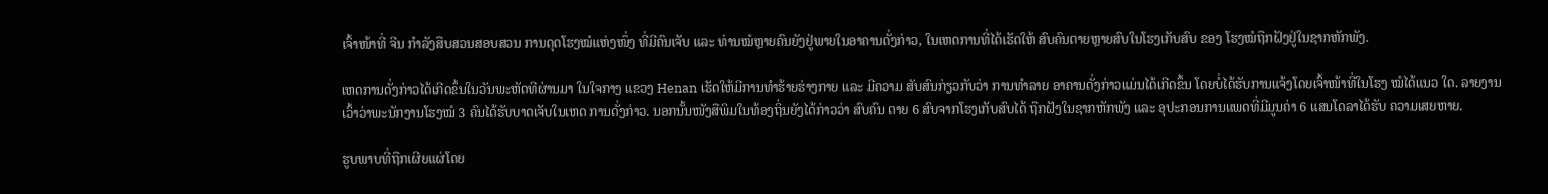ເຈົ້າໜ້າທີ່ ຈີນ ກຳລັງສືບສວນສອບສວນ ການດຸດໂຮງໝໍແຫ່ງໜຶ່ງ ທີ່ມີຄົນເຈັບ ແລະ ທ່ານໝໍຫຼາຍຄົນຍັງຢູ່ພາຍໃນອາຄານດັ່ງກ່າວ, ໃນເຫດການທີ່ໄດ້ເຮັດໃຫ້ ສົບຄົນຕາຍຫຼາຍສົບໃນໂຮງເກັບສົບ ຂອງ ໂຮງໝໍຖືກຝັງຢູ່ໃນຊາກຫັກພັງ.

ເຫດການດັ່ງກ່າວໄດ້ເກີດຂຶ້ນໃນວັນພະຫັດທີຜ່ານມາ ໃນໃຈກາງ ແຂວງ Henan ເຮັດໃຫ້ມີການທຳຮ້າຍຮ່າງກາຍ ແລະ ມີຄວາມ ສັບສົນກ່ຽວກັບວ່າ ການທຳລາຍ ອາຄານດັ່ງກ່າວແມ່ນໄດ້ເກີດຂຶ້ນ ໂດຍບໍ່ໄດ້ຮັບການແຈ້ງໂດຍເຈົ້າໜ້າທີ່ໃນໂຮງ ໝໍໄດ້ແນວ ໃດ. ລາຍງານເວົ້າວ່າພະນັກງານໂຮງໝໍ 3 ຄົນໄດ້ຮັບບາດເຈັບໃນເຫດ ການດັ່ງກ່າວ. ນອກນັ້ນໜັງສືພິມໃນທ້ອງຖິ່ນຍັງໄດ້ກ່າວວ່າ ສົບຄົນ ຕາຍ 6 ສົບຈາກໂຮງເກັບສົບໄດ້ ຖືກຝັງໃນຊາກຫັກພັງ ແລະ ອຸປະກອນການແພດທີ່ມີມູນຄ່າ 6 ແສນໂດລາໄດ້ຮັບ ຄວາມເສຍຫາຍ.

ຮູບພາບທີ່ຖືກເຜີຍແຜ່ໂດຍ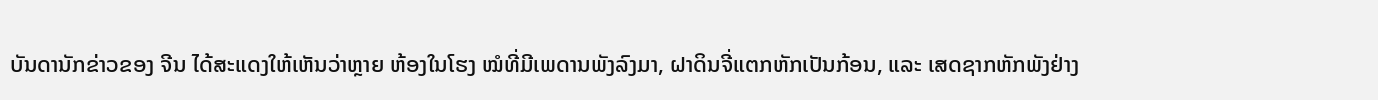ບັນດານັກຂ່າວຂອງ ຈີນ ໄດ້ສະແດງໃຫ້ເຫັນວ່າຫຼາຍ ຫ້ອງໃນໂຮງ ໝໍທີ່ມີເພດານພັງລົງມາ, ຝາດິນຈີ່ແຕກຫັກເປັນກ້ອນ, ແລະ ເສດຊາກຫັກພັງຢ່າງ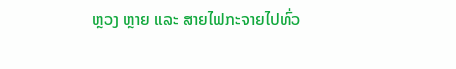ຫຼວງ ຫຼາຍ ແລະ ສາຍໄຟກະຈາຍໄປທົ່ວ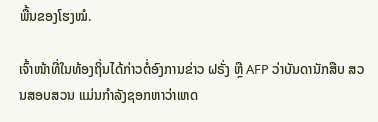ພື້ນຂອງໂຮງໝໍ.

ເຈົ້າໜ້າທີ່ໃນທ້ອງຖິ່ນໄດ້ກ່າວຕໍ່ອົງການຂ່າວ ຝຣັ່ງ ຫຼື AFP ວ່າບັນດານັກສືບ ສວນສອບສວນ ແມ່ນກຳລັງຊອກຫາວ່າເຫດ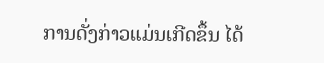ການດັ່ງກ່າວແມ່ນເກີດຂຶ້ນ ໄດ້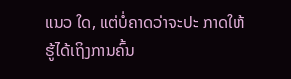ແນວ ໃດ, ແຕ່ບໍ່ຄາດວ່າຈະປະ ກາດໃຫ້ຮູ້ໄດ້ເຖິງການຄົ້ນ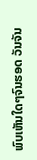ພົບເຫັນໃດໆຈົນຮອດ ວັນຈັນ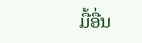ມື້ອື່ນ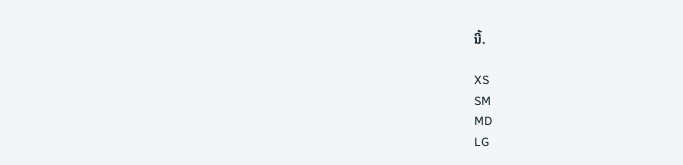ນີ້.

XS
SM
MD
LG